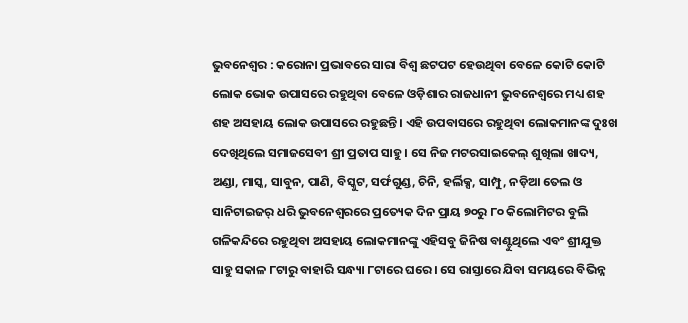ଭୁବନେଶ୍ୱର : କରୋନା ପ୍ରଭାବରେ ସାରା ବିଶ୍ୱ ଛଟପଟ ହେଉଥିବା ବେଳେ କୋଟି କୋଟି ଲୋକ ଭୋକ ଉପାସରେ ରହୁଥିବା ବେଳେ ଓଡ଼ିଶାର ରାଜଧାନୀ ଭୁବନେଶ୍ୱରେ ମଧ୍ୟ ଶହ ଶହ ଅସହାୟ ଲୋକ ଉପାସରେ ରହୁଛନ୍ତି । ଏହି ଉପବାସରେ ରହୁଥିବା ଲୋକମାନଙ୍କ ଦୁଃଖ ଦେଖିଥିଲେ ସମାଜସେବୀ ଶ୍ରୀ ପ୍ରତାପ ସାହୁ । ସେ ନିଜ ମଟରସାଇକେଲ୍ ଶୁଖିଲା ଖାଦ୍ୟ, ଅଣ୍ଡା, ମାସ୍କ, ସାବୁନ, ପାଣି, ବିସ୍କୁଟ, ସର୍ଫଗୁଣ୍ଡ, ଚିନି, ହର୍ଲିକ୍ସ, ସାମ୍ପୁ, ନଡ଼ିଆ ତେଲ ଓ ସାନିଟାଇଜର୍ ଧରି ଭୁବନେଶ୍ୱରରେ ପ୍ରତ୍ୟେକ ଦିନ ପ୍ରାୟ ୭୦ରୁ ୮୦ କିଲୋମିଟର ବୁଲି ଗଳିକନ୍ଦିରେ ରହୁଥିବା ଅସହାୟ ଲୋକମାନଙ୍କୁ ଏହିସବୁ ଜିନିଷ ବାଣ୍ଟୁଥିଲେ ଏବଂ ଶ୍ରୀଯୁକ୍ତ ସାହୁ ସକାଳ ୮ଟାରୁ ବାହାରି ସନ୍ଧ୍ୟା ୮ଟାରେ ଘରେ । ସେ ରାସ୍ତାରେ ଯିବା ସମୟରେ ବିଭିନ୍ନ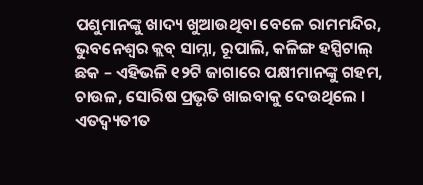ପଶୁମାନଙ୍କୁ ଖାଦ୍ୟ ଖୁଆଉଥିବା ବେଳେ ରାମମନ୍ଦିର, ଭୁବନେଶ୍ୱର କ୍ଲବ୍ ସାମ୍ନା, ରୂପାଲି, କଳିଙ୍ଗ ହସ୍ପିଟାଲ୍ ଛକ – ଏହିଭଳି ୧୨ଟି ଜାଗାରେ ପକ୍ଷୀମାନଙ୍କୁ ଗହମ, ଚାଉଳ, ସୋରିଷ ପ୍ରଭୃତି ଖାଇବାକୁ ଦେଉଥିଲେ । ଏତଦ୍ବ୍ୟତୀତ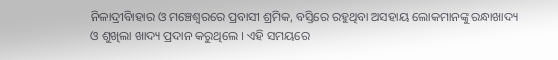ନିଳାଦ୍ରୀବିାହାର ଓ ମଞ୍ଚେଶ୍ୱରରେ ପ୍ରବାସୀ ଶ୍ରମିକ, ବସ୍ତିରେ ରହୁଥିବା ଅସହାୟ ଲୋକମାନଙ୍କୁ ରନ୍ଧାଖାଦ୍ୟ ଓ ଶୁଖିଲା ଖାଦ୍ୟ ପ୍ରଦାନ କରୁଥିଲେ । ଏହି ସମୟରେ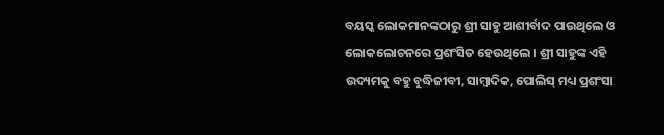ବୟସ୍କ ଲୋକମାନଙ୍କଠାରୁ ଶ୍ରୀ ସାହୁ ଆଶୀର୍ବାଦ ପାଉଥିଲେ ଓ ଲୋକଲୋଚନରେ ପ୍ରଶଂସିତ ହେଉଥିଲେ । ଶ୍ରୀ ସାହୁଙ୍କ ଏହି ଉଦ୍ୟମକୁ ବହୁ ବୁଦ୍ଧିଜୀବୀ, ସାମ୍ବାଦିକ, ପୋଲିସ୍ ମଧ୍ୟ ପ୍ରଶଂସା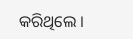କରିଥିଲେ ।